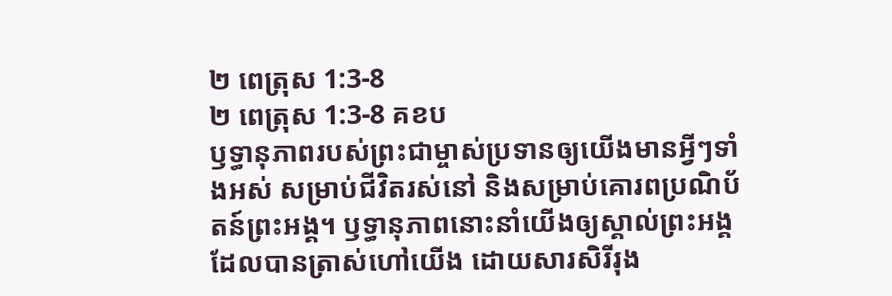២ ពេត្រុស 1:3-8
២ ពេត្រុស 1:3-8 គខប
ឫទ្ធានុភាពរបស់ព្រះជាម្ចាស់ប្រទានឲ្យយើងមានអ្វីៗទាំងអស់ សម្រាប់ជីវិតរស់នៅ និងសម្រាប់គោរពប្រណិប័តន៍ព្រះអង្គ។ ឫទ្ធានុភាពនោះនាំយើងឲ្យស្គាល់ព្រះអង្គ ដែលបានត្រាស់ហៅយើង ដោយសារសិរីរុង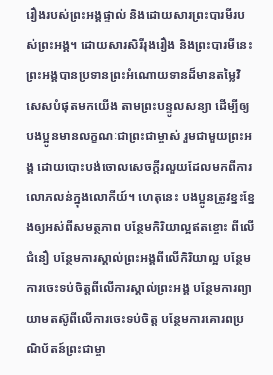រឿងរបស់ព្រះអង្គផ្ទាល់ និងដោយសារព្រះបារមីរបស់ព្រះអង្គ។ ដោយសារសិរីរុងរឿង និងព្រះបារមីនេះ ព្រះអង្គបានប្រទានព្រះអំណោយទានដ៏មានតម្លៃវិសេសបំផុតមកយើង តាមព្រះបន្ទូលសន្យា ដើម្បីឲ្យបងប្អូនមានលក្ខណៈជាព្រះជាម្ចាស់ រួមជាមួយព្រះអង្គ ដោយបោះបង់ចោលសេចក្ដីរលួយដែលមកពីការលោភលន់ក្នុងលោកីយ៍។ ហេតុនេះ បងប្អូនត្រូវខ្នះខ្នែងឲ្យអស់ពីសមត្ថភាព បន្ថែមកិរិយាល្អឥតខ្ចោះ ពីលើជំនឿ បន្ថែមការស្គាល់ព្រះអង្គពីលើកិរិយាល្អ បន្ថែមការចេះទប់ចិត្តពីលើការស្គាល់ព្រះអង្គ បន្ថែមការព្យាយាមតស៊ូពីលើការចេះទប់ចិត្ត បន្ថែមការគោរពប្រណិប័តន៍ព្រះជាម្ចា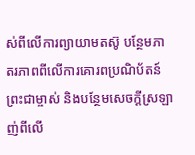ស់ពីលើការព្យាយាមតស៊ូ បន្ថែមភាតរភាពពីលើការគោរពប្រណិប័តន៍ព្រះជាម្ចាស់ និងបន្ថែមសេចក្ដីស្រឡាញ់ពីលើ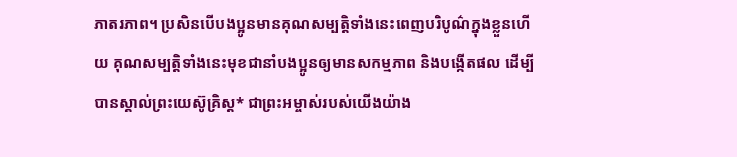ភាតរភាព។ ប្រសិនបើបងប្អូនមានគុណសម្បត្តិទាំងនេះពេញបរិបូណ៌ក្នុងខ្លួនហើយ គុណសម្បត្តិទាំងនេះមុខជានាំបងប្អូនឲ្យមានសកម្មភាព និងបង្កើតផល ដើម្បីបានស្គាល់ព្រះយេស៊ូគ្រិស្ត* ជាព្រះអម្ចាស់របស់យើងយ៉ាង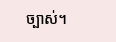ច្បាស់។